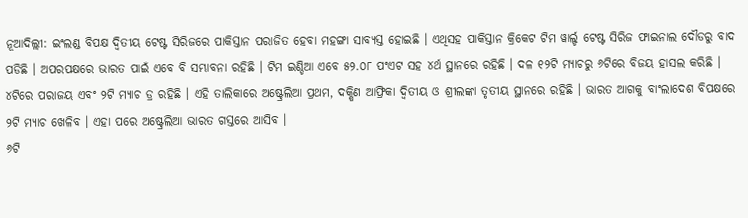ନୂଆଦିଲ୍ଲୀ: ଇଂଲଣ୍ଡ ବିପକ୍ଷ ଦ୍ୱିତୀୟ ଟେଷ୍ଟ ସିରିଜରେ ପାକିସ୍ତାନ ପରାଜିତ ହେବା ମହଙ୍ଗା ସାବ୍ୟସ୍ତ ହୋଇଛି । ଏଥିସହ ପାକିସ୍ତାନ କ୍ରିକେଟ ଟିମ ୱାର୍ଲ୍ଡ ଟେଷ୍ଟ ସିରିଜ ଫାଇନାଲ ଦୌଡରୁ ବାଦ ପଡିଛି । ଅପରପକ୍ଷରେ ଭାରତ ପାଇଁ ଏବେ ବି ସମ୍ଭାବନା ରହିଛି । ଟିମ ଇଣ୍ଡିଆ ଏବେ ୫୨.୦୮ ପଂଏଟ ସହ ୪ର୍ଥ ସ୍ଥାନରେ ରହିଛି । ଦଳ ୧୨ଟି ମ୍ୟାଚରୁ ୬ଟିରେ ବିଜୟ ହାସଲ କରିଛି । ୪ଟିରେ ପରାଜୟ ଏବଂ ୨ଟି ମ୍ୟାଚ ଡ୍ର ରହିଛି । ଏହି ତାଲିକାରେ ଅଷ୍ଟ୍ରେଲିଆ ପ୍ରଥମ, ଦକ୍ଷିଣ ଆଫ୍ରିକା ଦ୍ୱିତୀୟ ଓ ଶ୍ରୀଲଙ୍କା ତୃତୀୟ ସ୍ଥାନରେ ରହିଛି । ଭାରତ ଆଗକୁ ବାଂଲାଦେଶ ବିପକ୍ଷରେ ୨ଟି ମ୍ୟାଚ ଖେଳିବ । ଏହା ପରେ ଅଷ୍ଟ୍ରେଲିଆ ଭାରତ ଗସ୍ତରେ ଆସିବ ।
୬ଟି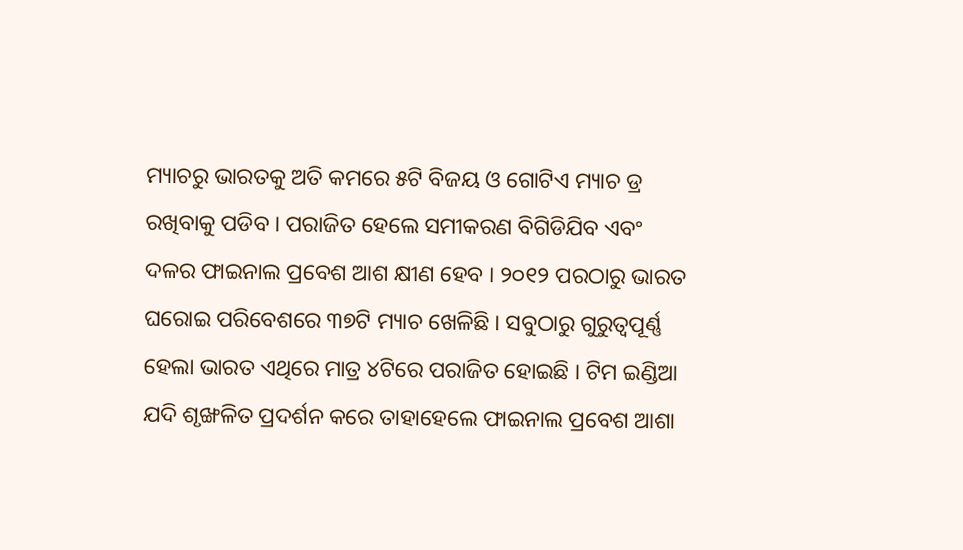ମ୍ୟାଚରୁ ଭାରତକୁ ଅତି କମରେ ୫ଟି ବିଜୟ ଓ ଗୋଟିଏ ମ୍ୟାଚ ଡ୍ର ରଖିବାକୁ ପଡିବ । ପରାଜିତ ହେଲେ ସମୀକରଣ ବିଗିଡିଯିବ ଏବଂ ଦଳର ଫାଇନାଲ ପ୍ରବେଶ ଆଶ କ୍ଷୀଣ ହେବ । ୨୦୧୨ ପରଠାରୁ ଭାରତ ଘରୋଇ ପରିବେଶରେ ୩୭ଟି ମ୍ୟାଚ ଖେଳିଛି । ସବୁଠାରୁ ଗୁରୁତ୍ୱପୂର୍ଣ୍ଣ ହେଲା ଭାରତ ଏଥିରେ ମାତ୍ର ୪ଟିରେ ପରାଜିତ ହୋଇଛି । ଟିମ ଇଣ୍ଡିଆ ଯଦି ଶୃଙ୍ଖଳିତ ପ୍ରଦର୍ଶନ କରେ ତାହାହେଲେ ଫାଇନାଲ ପ୍ରବେଶ ଆଶା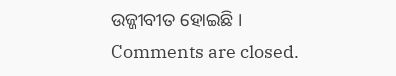ଉଜ୍ଜୀବୀତ ହୋଇଛି ।
Comments are closed.